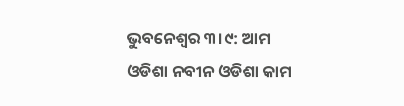ଭୁବନେଶ୍ବର ୩।୯: ଆମ ଓଡିଶା ନବୀନ ଓଡିଶା କାମ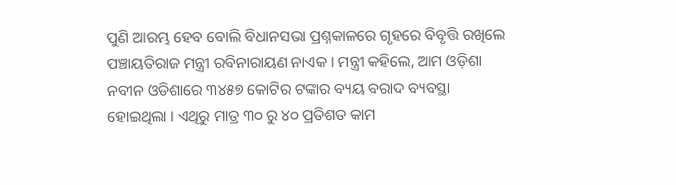ପୁଣି ଆରମ୍ଭ ହେବ ବୋଲି ବିଧାନସଭା ପ୍ରଶ୍ନକାଳରେ ଗୃହରେ ବିବୃତ୍ତି ରଖିଲେ ପଞ୍ଚାୟତିରାଜ ମନ୍ତ୍ରୀ ରବିନାରାୟଣ ନାଏକ । ମନ୍ତ୍ରୀ କହିଲେ, ଆମ ଓଡ଼ିଶା ନବୀନ ଓଡିଶାରେ ୩୪୫୭ କୋଟିର ଟଙ୍କାର ବ୍ୟୟ ବରାଦ ବ୍ୟବସ୍ଥା ହୋଇଥିଲା । ଏଥିରୁ ମାତ୍ର ୩୦ ରୁ ୪୦ ପ୍ରତିଶତ କାମ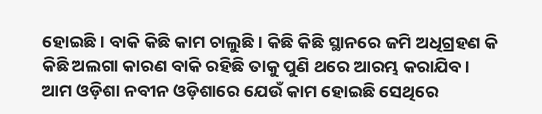ହୋଇଛି । ବାକି କିଛି କାମ ଚାଲୁଛି । କିଛି କିଛି ସ୍ଥାନରେ ଜମି ଅଧିଗ୍ରହଣ କି କିଛି ଅଲଗା କାରଣ ବାକି ରହିଛି ତାକୁ ପୁଣି ଥରେ ଆରମ୍ଭ କରାଯିବ ।
ଆମ ଓଡ଼ିଶା ନବୀନ ଓଡ଼ିଶାରେ ଯେଉଁ କାମ ହୋଇଛି ସେଥିରେ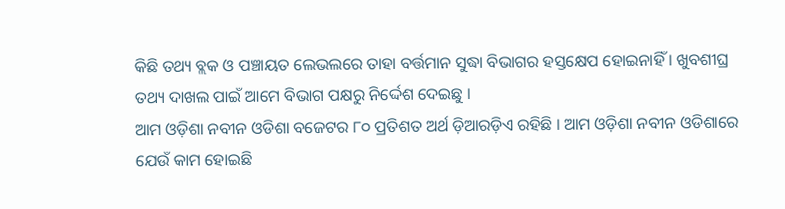କିଛି ତଥ୍ୟ ବ୍ଲକ ଓ ପଞ୍ଚାୟତ ଲେଭଲରେ ତାହା ବର୍ତ୍ତମାନ ସୁଦ୍ଧା ବିଭାଗର ହସ୍ତକ୍ଷେପ ହୋଇନାହିଁ । ଖୁବଶୀଘ୍ର ତଥ୍ୟ ଦାଖଲ ପାଇଁ ଆମେ ବିଭାଗ ପକ୍ଷରୁ ନିର୍ଦ୍ଦେଶ ଦେଇଛୁ ।
ଆମ ଓଡ଼ିଶା ନବୀନ ଓଡିଶା ବଜେଟର ୮୦ ପ୍ରତିଶତ ଅର୍ଥ ଡ଼ିଆରଡ଼ିଏ ରହିଛି । ଆମ ଓଡ଼ିଶା ନବୀନ ଓଡିଶାରେ ଯେଉଁ କାମ ହୋଇଛି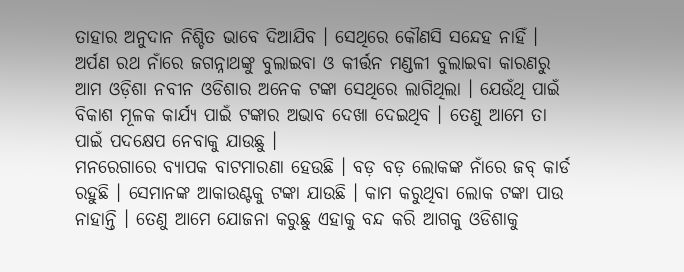ତାହାର ଅନୁଦାନ ନିଶ୍ଚିତ ଭାବେ ଦିଆଯିବ । ସେଥିରେ କୌଣସି ସନ୍ଦେହ ନାହିଁ ।
ଅର୍ପଣ ରଥ ନାଁରେ ଜଗନ୍ନାଥଙ୍କୁ ବୁଲାଇବା ଓ କୀର୍ତ୍ତନ ମଣ୍ଡଳୀ ବୁଲାଇବା କାରଣରୁ ଆମ ଓଡ଼ିଶା ନବୀନ ଓଡିଶାର ଅନେକ ଟଙ୍କା ସେଥିରେ ଲାଗିଥିଲା । ଯେଉଁଥି ପାଇଁ ବିକାଶ ମୂଳକ କାର୍ଯ୍ୟ ପାଇଁ ଟଙ୍କାର ଅଭାବ ଦେଖା ଦେଇଥିବ । ତେଣୁ ଆମେ ତା ପାଇଁ ପଦକ୍ଷେପ ନେବାକୁ ଯାଉଛୁ ।
ମନରେଗାରେ ବ୍ୟାପକ ବାଟମାରଣା ହେଉଛି । ବଡ଼ ବଡ଼ ଲୋକଙ୍କ ନାଁରେ ଜବ୍ କାର୍ଡ ରହୁଛି । ସେମାନଙ୍କ ଆକାଉଣ୍ଟକୁ ଟଙ୍କା ଯାଉଛି । କାମ କରୁଥିବା ଲୋକ ଟଙ୍କା ପାଉ ନାହାନ୍ତି । ତେଣୁ ଆମେ ଯୋଜନା କରୁଛୁ ଏହାକୁ ବନ୍ଦ କରି ଆଗକୁ ଓଡିଶାକୁ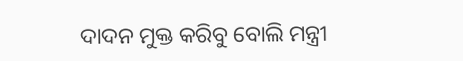ଦାଦନ ମୁକ୍ତ କରିବୁ ବୋଲି ମନ୍ତ୍ରୀ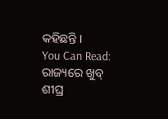କହିଛନ୍ତି ।
You Can Read:
ରାଜ୍ୟରେ ଖୁବ୍ ଶୀଘ୍ର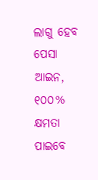ଲାଗୁ ହେବ ପେସା ଆଇନ, ୧୦୦% କ୍ଷମତା ପାଇବେ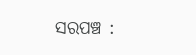ସରପଞ୍ଚ :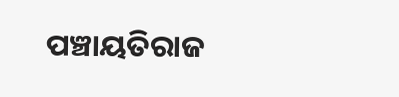ପଞ୍ଚାୟତିରାଜ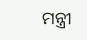ମନ୍ତ୍ରୀ